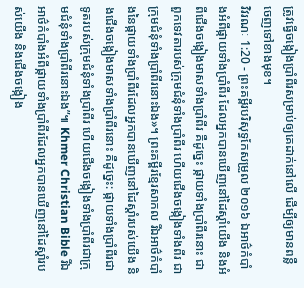ត្រូវធ្វើចង្កៀងប្រាំពីរសម្រាប់ឲ្យគេដាក់នៅលើ ដើម្បីឲ្យមានពន្លឺចេញទៅខាងមុខ។
វិវរណៈ 1:20 - ព្រះគម្ពីរបរិសុទ្ធកែសម្រួល ២០១៦ ឯអាថ៌កំបាំងអំពីផ្កាយទាំងប្រាំពីរ ដែលអ្នកបានឃើញនៅដៃស្តាំយើង និងអំពីជើងចង្កៀងមាសទាំងប្រាំពីរ គឺដូច្នេះ ផ្កាយទាំងប្រាំពីរនោះ ជាពួកទេវតារបស់ក្រុមជំនុំទាំងប្រាំពីរ ហើយជើងចង្កៀងទាំងពីរ ជាក្រុមជំនុំទាំងប្រាំពីរនោះឯង»។ ព្រះគម្ពីរខ្មែរសាកល រីឯអាថ៌កំបាំងនៃផ្កាយទាំងប្រាំពីរដែលអ្នកបានឃើញនៅដៃស្ដាំរបស់យើង និងជើងចង្កៀងមាសទាំងប្រាំពីរនោះ គឺដូច្នេះ: ផ្កាយទាំងប្រាំពីរជាទូតរបស់ក្រុមជំនុំទាំងប្រាំពីរ ហើយជើងចង្កៀងទាំងប្រាំពីរជាក្រុមជំនុំទាំងប្រាំពីរនោះឯង”៕ Khmer Christian Bible រីឯអាថ៌កំបាំងអំពីផ្កាយទាំងប្រាំពីរដែលអ្នកបានឃើញនៅដៃស្ដាំរបស់យើង និងជើងចង្កៀង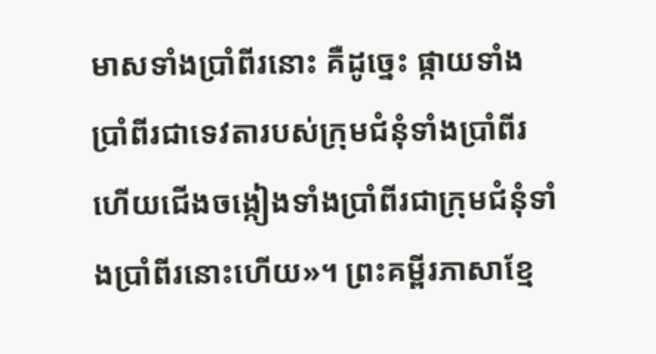មាសទាំងប្រាំពីរនោះ គឺដូច្នេះ ផ្កាយទាំងប្រាំពីរជាទេវតារបស់ក្រុមជំនុំទាំងប្រាំពីរ ហើយជើងចង្កៀងទាំងប្រាំពីរជាក្រុមជំនុំទាំងប្រាំពីរនោះហើយ»។ ព្រះគម្ពីរភាសាខ្មែ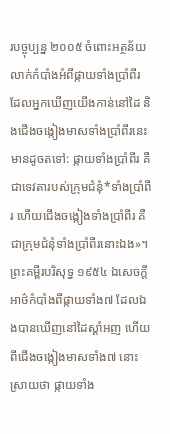របច្ចុប្បន្ន ២០០៥ ចំពោះអត្ថន័យលាក់កំបាំងអំពីផ្កាយទាំងប្រាំពីរ ដែលអ្នកឃើញយើងកាន់នៅដៃ និងជើងចង្កៀងមាសទាំងប្រាំពីរនេះ មានដូចតទៅ: ផ្កាយទាំងប្រាំពីរ គឺជាទេវតារបស់ក្រុមជំនុំ*ទាំងប្រាំពីរ ហើយជើងចង្កៀងទាំងប្រាំពីរ គឺជាក្រុមជំនុំទាំងប្រាំពីរនោះឯង»។ ព្រះគម្ពីរបរិសុទ្ធ ១៩៥៤ ឯសេចក្ដីអាថ៌កំបាំងពីផ្កាយទាំង៧ ដែលឯងបានឃើញនៅដៃស្តាំអញ ហើយពីជើងចង្កៀងមាសទាំង៧ នោះស្រាយថា ផ្កាយទាំង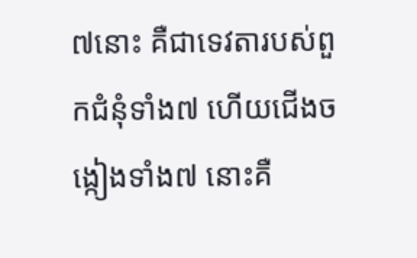៧នោះ គឺជាទេវតារបស់ពួកជំនុំទាំង៧ ហើយជើងចង្កៀងទាំង៧ នោះគឺ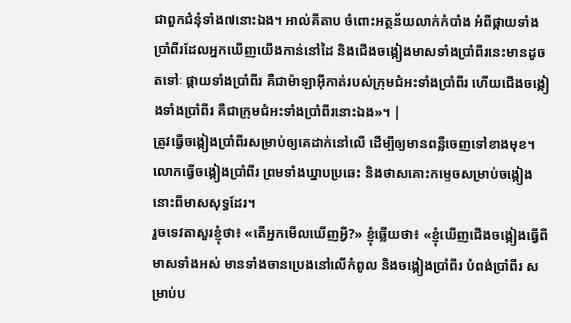ជាពួកជំនុំទាំង៧នោះឯង។ អាល់គីតាប ចំពោះអត្ថន័យលាក់កំបាំង អំពីផ្កាយទាំងប្រាំពីរដែលអ្នកឃើញយើងកាន់នៅដៃ និងជើងចង្កៀងមាសទាំងប្រាំពីរនេះមានដូចតទៅៈ ផ្កាយទាំងប្រាំពីរ គឺជាម៉ាឡាអ៊ីកាត់របស់ក្រុមជំអះទាំងប្រាំពីរ ហើយជើងចង្កៀងទាំងប្រាំពីរ គឺជាក្រុមជំអះទាំងប្រាំពីរនោះឯង»។ |
ត្រូវធ្វើចង្កៀងប្រាំពីរសម្រាប់ឲ្យគេដាក់នៅលើ ដើម្បីឲ្យមានពន្លឺចេញទៅខាងមុខ។
លោកធ្វើចង្កៀងប្រាំពីរ ព្រមទាំងឃ្នាបប្រឆេះ និងថាសគោះកម្ទេចសម្រាប់ចង្កៀងនោះពីមាសសុទ្ធដែរ។
រួចទេវតាសួរខ្ញុំថា៖ «តើអ្នកមើលឃើញអ្វី?» ខ្ញុំឆ្លើយថា៖ «ខ្ញុំឃើញជើងចង្កៀងធ្វើពីមាសទាំងអស់ មានទាំងចានប្រេងនៅលើកំពូល និងចង្កៀងប្រាំពីរ បំពង់ប្រាំពីរ សម្រាប់ប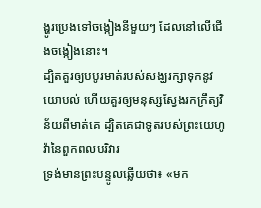ង្ហូរប្រេងទៅចង្កៀងនីមួយៗ ដែលនៅលើជើងចង្កៀងនោះ។
ដ្បិតគួរឲ្យបបូរមាត់របស់សង្ឃរក្សាទុកនូវយោបល់ ហើយគួរឲ្យមនុស្សស្វែងរកក្រឹត្យវិន័យពីមាត់គេ ដ្បិតគេជាទូតរបស់ព្រះយេហូវ៉ានៃពួកពលបរិវារ
ទ្រង់មានព្រះបន្ទូលឆ្លើយថា៖ «មក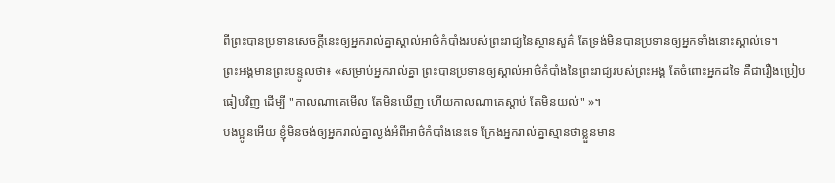ពីព្រះបានប្រទានសេចក្ដីនេះឲ្យអ្នករាល់គ្នាស្គាល់អាថ៌កំបាំងរបស់ព្រះរាជ្យនៃស្ថានសួគ៌ តែទ្រង់មិនបានប្រទានឲ្យអ្នកទាំងនោះស្គាល់ទេ។
ព្រះអង្គមានព្រះបន្ទូលថា៖ «សម្រាប់អ្នករាល់គ្នា ព្រះបានប្រទានឲ្យស្គាល់អាថ៌កំបាំងនៃព្រះរាជ្យរបស់ព្រះអង្គ តែចំពោះអ្នកដទៃ គឺជារឿងប្រៀបធៀបវិញ ដើម្បី "កាលណាគេមើល តែមិនឃើញ ហើយកាលណាគេស្ដាប់ តែមិនយល់" »។
បងប្អូនអើយ ខ្ញុំមិនចង់ឲ្យអ្នករាល់គ្នាល្ងង់អំពីអាថ៌កំបាំងនេះទេ ក្រែងអ្នករាល់គ្នាស្មានថាខ្លួនមាន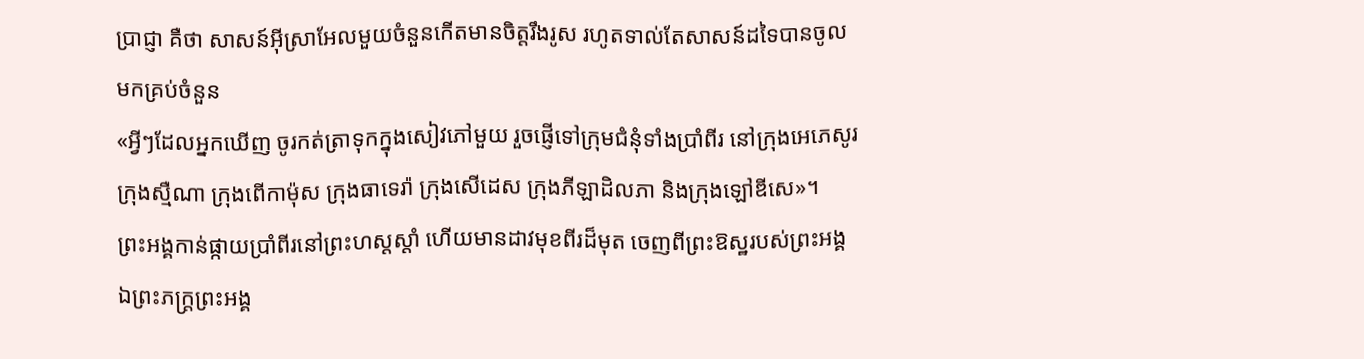ប្រាជ្ញា គឺថា សាសន៍អ៊ីស្រាអែលមួយចំនួនកើតមានចិត្តរឹងរូស រហូតទាល់តែសាសន៍ដទៃបានចូលមកគ្រប់ចំនួន
«អ្វីៗដែលអ្នកឃើញ ចូរកត់ត្រាទុកក្នុងសៀវភៅមួយ រួចផ្ញើទៅក្រុមជំនុំទាំងប្រាំពីរ នៅក្រុងអេភេសូរ ក្រុងស្មឺណា ក្រុងពើកាម៉ុស ក្រុងធាទេរ៉ា ក្រុងសើដេស ក្រុងភីឡាដិលភា និងក្រុងឡៅឌីសេ»។
ព្រះអង្គកាន់ផ្កាយប្រាំពីរនៅព្រះហស្តស្តាំ ហើយមានដាវមុខពីរដ៏មុត ចេញពីព្រះឱស្ឋរបស់ព្រះអង្គ ឯព្រះភក្ត្រព្រះអង្គ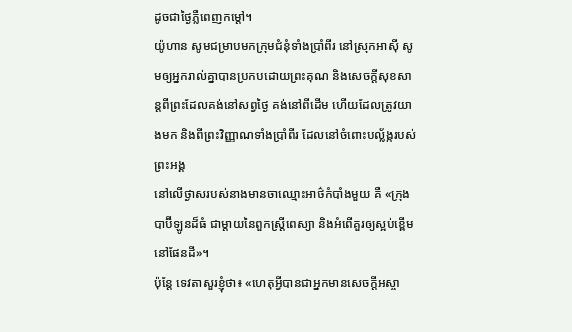ដូចជាថ្ងៃភ្លឺពេញកម្ដៅ។
យ៉ូហាន សូមជម្រាបមកក្រុមជំនុំទាំងប្រាំពីរ នៅស្រុកអាស៊ី សូមឲ្យអ្នករាល់គ្នាបានប្រកបដោយព្រះគុណ និងសេចក្ដីសុខសាន្តពីព្រះដែលគង់នៅសព្វថ្ងៃ គង់នៅពីដើម ហើយដែលត្រូវយាងមក និងពីព្រះវិញ្ញាណទាំងប្រាំពីរ ដែលនៅចំពោះបល្ល័ង្ករបស់ព្រះអង្គ
នៅលើថ្ងាសរបស់នាងមានចាឈ្មោះអាថ៌កំបាំងមួយ គឺ «ក្រុងបាប៊ីឡូនដ៏ធំ ជាម្តាយនៃពួកស្ត្រីពេស្យា និងអំពើគួរឲ្យស្អប់ខ្ពើមនៅផែនដី»។
ប៉ុន្តែ ទេវតាសួរខ្ញុំថា៖ «ហេតុអ្វីបានជាអ្នកមានសេចក្ដីអស្ចា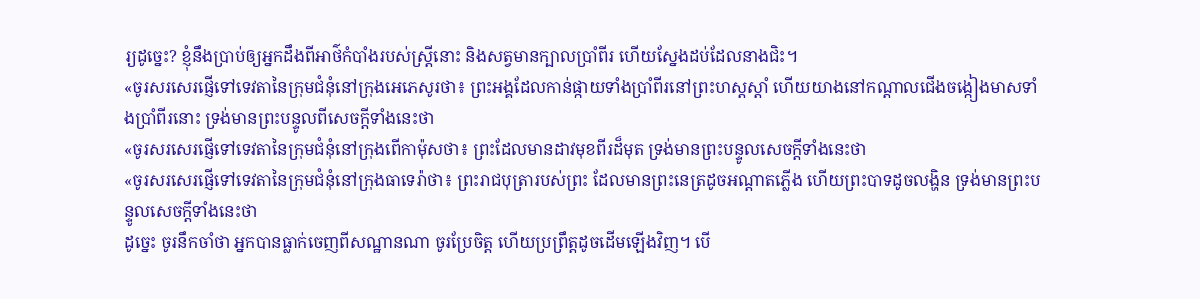រ្យដូច្នេះ? ខ្ញុំនឹងប្រាប់ឲ្យអ្នកដឹងពីអាថ៌កំបាំងរបស់ស្ត្រីនោះ និងសត្វមានក្បាលប្រាំពីរ ហើយស្នែងដប់ដែលនាងជិះ។
«ចូរសរសេរផ្ញើទៅទេវតានៃក្រុមជំនុំនៅក្រុងអេភេសូរថា៖ ព្រះអង្គដែលកាន់ផ្កាយទាំងប្រាំពីរនៅព្រះហស្តស្តាំ ហើយយាងនៅកណ្ដាលជើងចង្កៀងមាសទាំងប្រាំពីរនោះ ទ្រង់មានព្រះបន្ទូលពីសេចក្តីទាំងនេះថា
«ចូរសរសេរផ្ញើទៅទេវតានៃក្រុមជំនុំនៅក្រុងពើកាម៉ុសថា៖ ព្រះដែលមានដាវមុខពីរដ៏មុត ទ្រង់មានព្រះបន្ទូលសេចក្ដីទាំងនេះថា
«ចូរសរសេរផ្ញើទៅទេវតានៃក្រុមជំនុំនៅក្រុងធាទេរ៉ាថា៖ ព្រះរាជបុត្រារបស់ព្រះ ដែលមានព្រះនេត្រដូចអណ្ដាតភ្លើង ហើយព្រះបាទដូចលង្ហិន ទ្រង់មានព្រះបន្ទូលសេចក្តីទាំងនេះថា
ដូច្នេះ ចូរនឹកចាំថា អ្នកបានធ្លាក់ចេញពីសណ្ឋានណា ចូរប្រែចិត្ត ហើយប្រព្រឹត្តដូចដើមឡើងវិញ។ បើ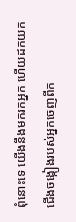ពុំនោះទេ យើងនឹងមករកអ្នក ហើយដកយកជើងចង្កៀងរបស់អ្នកចេញពីក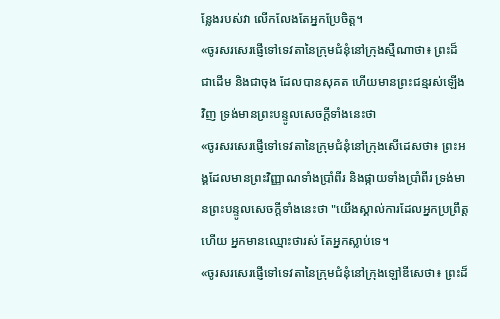ន្លែងរបស់វា លើកលែងតែអ្នកប្រែចិត្ត។
«ចូរសរសេរផ្ញើទៅទេវតានៃក្រុមជំនុំនៅក្រុងស្មឺណាថា៖ ព្រះដ៏ជាដើម និងជាចុង ដែលបានសុគត ហើយមានព្រះជន្មរស់ឡើងវិញ ទ្រង់មានព្រះបន្ទូលសេចក្ដីទាំងនេះថា
«ចូរសរសេរផ្ញើទៅទេវតានៃក្រុមជំនុំនៅក្រុងសើដេសថា៖ ព្រះអង្គដែលមានព្រះវិញ្ញាណទាំងប្រាំពីរ និងផ្កាយទាំងប្រាំពីរ ទ្រង់មានព្រះបន្ទូលសេចក្ដីទាំងនេះថា "យើងស្គាល់ការដែលអ្នកប្រព្រឹត្តហើយ អ្នកមានឈ្មោះថារស់ តែអ្នកស្លាប់ទេ។
«ចូរសរសេរផ្ញើទៅទេវតានៃក្រុមជំនុំនៅក្រុងឡៅឌីសេថា៖ ព្រះដ៏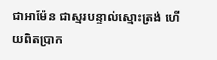ជាអាម៉ែន ជាស្មរបន្ទាល់ស្មោះត្រង់ ហើយពិតប្រាក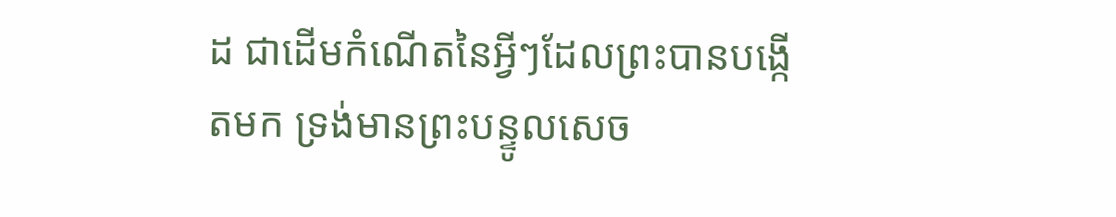ដ ជាដើមកំណើតនៃអ្វីៗដែលព្រះបានបង្កើតមក ទ្រង់មានព្រះបន្ទូលសេច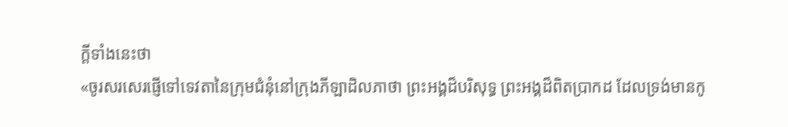ក្ដីទាំងនេះថា
«ចូរសរសេរផ្ញើទៅទេវតានៃក្រុមជំនុំនៅក្រុងភីឡាដិលភាថា ព្រះអង្គដ៏បរិសុទ្ធ ព្រះអង្គដ៏ពិតប្រាកដ ដែលទ្រង់មានកូ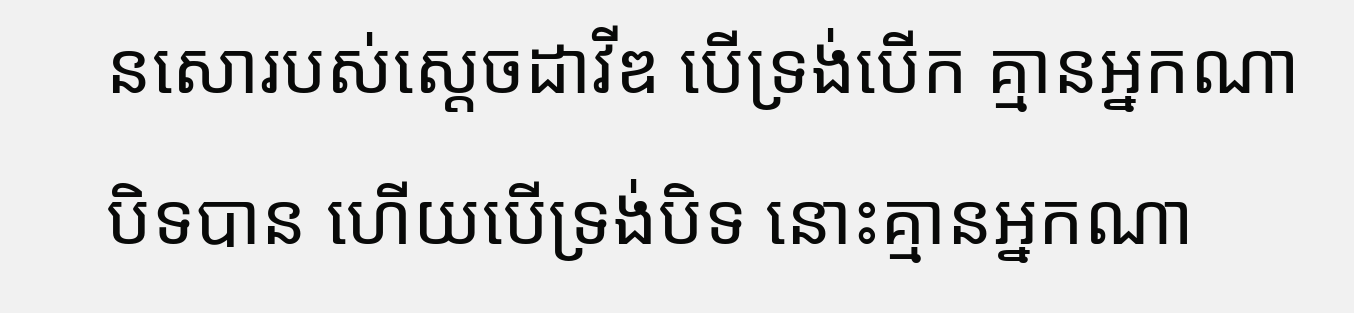នសោរបស់ស្តេចដាវីឌ បើទ្រង់បើក គ្មានអ្នកណាបិទបាន ហើយបើទ្រង់បិទ នោះគ្មានអ្នកណា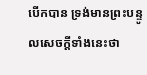បើកបាន ទ្រង់មានព្រះបន្ទូលសេចក្ដីទាំងនេះថា